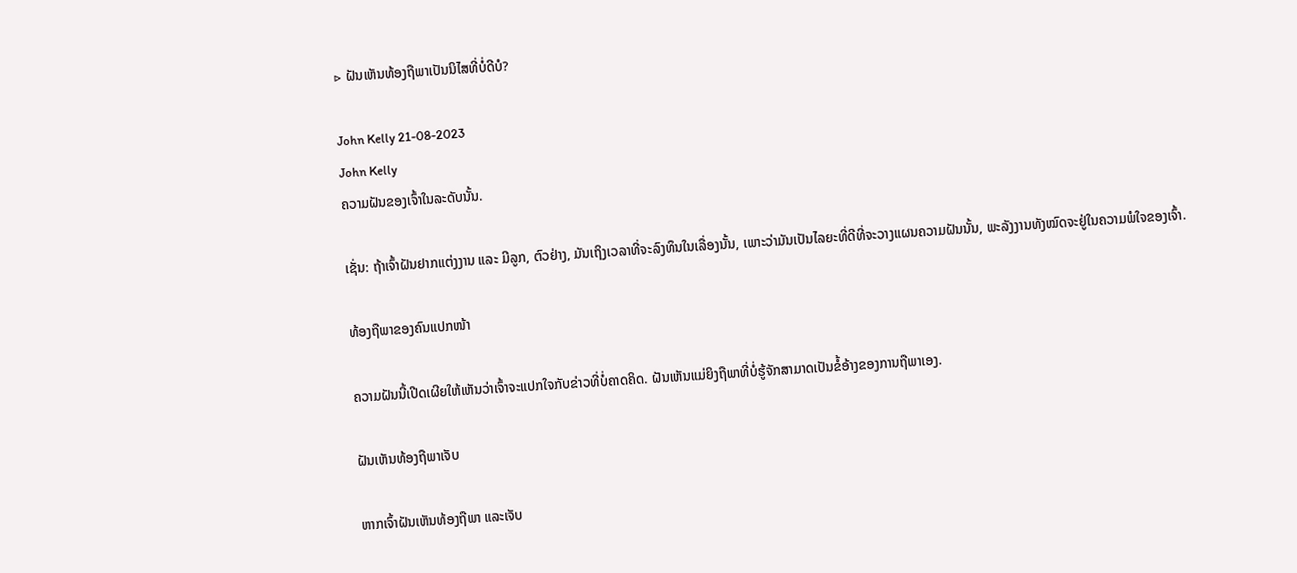▷ ຝັນເຫັນທ້ອງຖືພາເປັນນິໄສທີ່ບໍ່ດີບໍ?

John Kelly 21-08-2023
John Kelly
ຄວາມຝັນຂອງເຈົ້າໃນລະດັບນັ້ນ.

ເຊັ່ນ: ຖ້າເຈົ້າຝັນຢາກແຕ່ງງານ ແລະ ມີລູກ, ຕົວຢ່າງ, ມັນເຖິງເວລາທີ່ຈະລົງທຶນໃນເລື່ອງນັ້ນ, ເພາະວ່າມັນເປັນໄລຍະທີ່ດີທີ່ຈະວາງແຜນຄວາມຝັນນັ້ນ, ພະລັງງານທັງໝົດຈະຢູ່ໃນຄວາມພໍໃຈຂອງເຈົ້າ.

ທ້ອງຖືພາຂອງຄົນແປກໜ້າ

ຄວາມຝັນນີ້ເປີດເຜີຍໃຫ້ເຫັນວ່າເຈົ້າຈະແປກໃຈກັບຂ່າວທີ່ບໍ່ຄາດຄິດ. ຝັນເຫັນແມ່ຍິງຖືພາທີ່ບໍ່ຮູ້ຈັກສາມາດເປັນຂໍ້ອ້າງຂອງການຖືພາເອງ.

ຝັນເຫັນທ້ອງຖືພາເຈັບ

ຫາກເຈົ້າຝັນເຫັນທ້ອງຖືພາ ແລະເຈັບ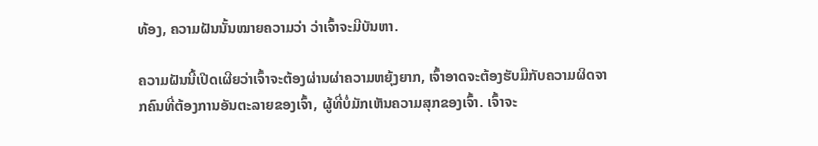ທ້ອງ, ຄວາມຝັນນັ້ນໝາຍຄວາມວ່າ ວ່າເຈົ້າຈະມີບັນຫາ.

ຄວາມຝັນນີ້ເປີດເຜີຍວ່າເຈົ້າຈະຕ້ອງຜ່ານຜ່າຄວາມຫຍຸ້ງຍາກ, ເຈົ້າອາດຈະຕ້ອງຮັບມືກັບຄວາມຜິດຈາກຄົນທີ່ຕ້ອງການອັນຕະລາຍຂອງເຈົ້າ, ຜູ້ທີ່ບໍ່ມັກເຫັນຄວາມສຸກຂອງເຈົ້າ. ເຈົ້າຈະ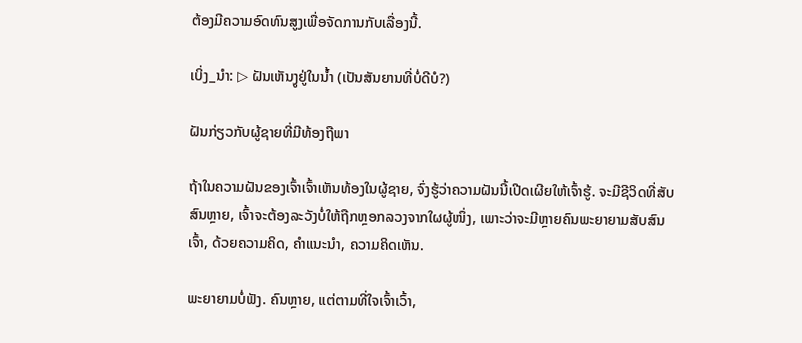ຕ້ອງມີຄວາມອົດທົນສູງເພື່ອຈັດການກັບເລື່ອງນີ້.

ເບິ່ງ_ນຳ: ▷ ຝັນເຫັນງູຢູ່ໃນນ້ຳ (ເປັນສັນຍານທີ່ບໍ່ດີບໍ?)

ຝັນກ່ຽວກັບຜູ້ຊາຍທີ່ມີທ້ອງຖືພາ

ຖ້າໃນຄວາມຝັນຂອງເຈົ້າເຈົ້າເຫັນທ້ອງໃນຜູ້ຊາຍ, ຈົ່ງຮູ້ວ່າຄວາມຝັນນີ້ເປີດເຜີຍໃຫ້ເຈົ້າຮູ້. ຈະມີຊີວິດທີ່ສັບສົນຫຼາຍ, ເຈົ້າຈະຕ້ອງລະວັງບໍ່ໃຫ້ຖືກຫຼອກລວງຈາກໃຜຜູ້ໜຶ່ງ, ເພາະວ່າຈະມີຫຼາຍຄົນພະຍາຍາມສັບສົນເຈົ້າ, ດ້ວຍຄວາມຄິດ, ຄຳແນະນຳ, ຄວາມຄິດເຫັນ.

ພະຍາຍາມບໍ່ຟັງ. ຄົນຫຼາຍ, ແຕ່ຕາມທີ່ໃຈເຈົ້າເວົ້າ,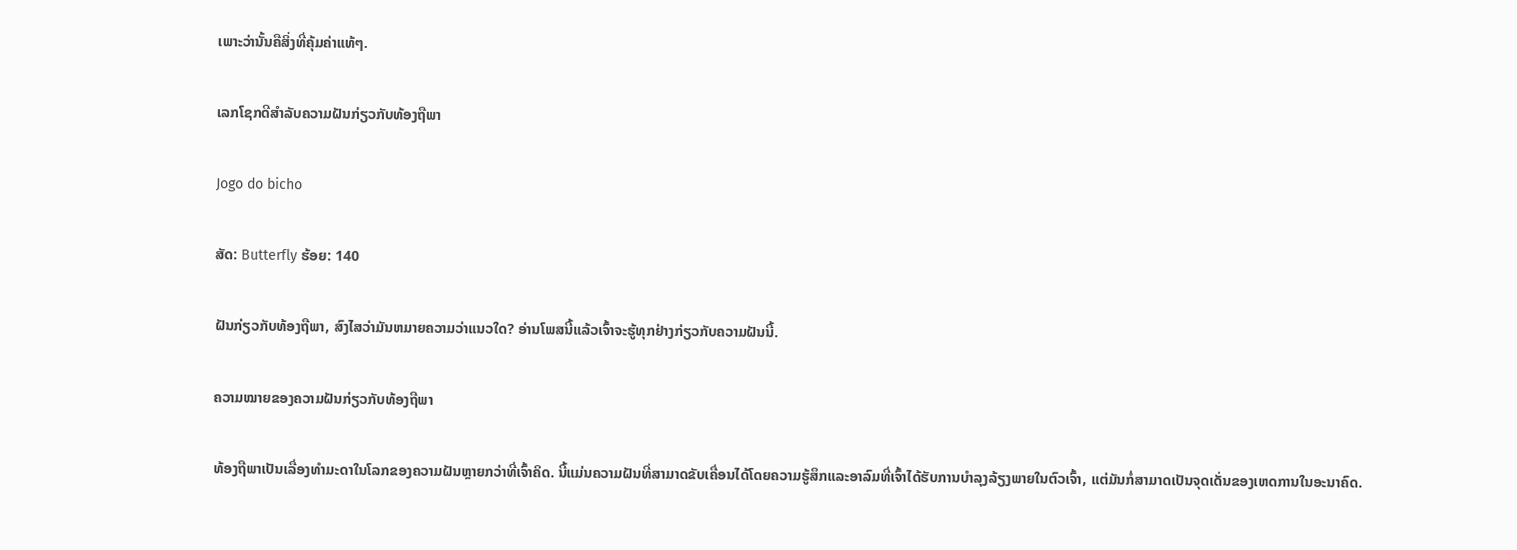ເພາະວ່ານັ້ນຄືສິ່ງທີ່ຄຸ້ມຄ່າແທ້ໆ.

ເລກໂຊກດີສຳລັບຄວາມຝັນກ່ຽວກັບທ້ອງຖືພາ

Jogo do bicho

ສັດ: Butterfly ຮ້ອຍ: 140

ຝັນກ່ຽວກັບທ້ອງຖືພາ, ສົງໄສວ່າມັນຫມາຍຄວາມວ່າແນວໃດ? ອ່ານໂພສນີ້ແລ້ວເຈົ້າຈະຮູ້ທຸກຢ່າງກ່ຽວກັບຄວາມຝັນນີ້.

ຄວາມໝາຍຂອງຄວາມຝັນກ່ຽວກັບທ້ອງຖືພາ

ທ້ອງຖືພາເປັນເລື່ອງທຳມະດາໃນໂລກຂອງຄວາມຝັນຫຼາຍກວ່າທີ່ເຈົ້າຄິດ. ນີ້ແມ່ນຄວາມຝັນທີ່ສາມາດຂັບເຄື່ອນໄດ້ໂດຍຄວາມຮູ້ສຶກແລະອາລົມທີ່ເຈົ້າໄດ້ຮັບການບໍາລຸງລ້ຽງພາຍໃນຕົວເຈົ້າ, ແຕ່ມັນກໍ່ສາມາດເປັນຈຸດເດັ່ນຂອງເຫດການໃນອະນາຄົດ.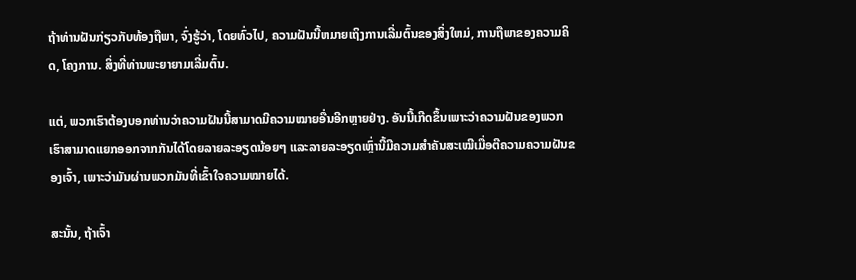ຖ້າທ່ານຝັນກ່ຽວກັບທ້ອງຖືພາ, ຈົ່ງຮູ້ວ່າ, ໂດຍທົ່ວໄປ, ຄວາມຝັນນີ້ຫມາຍເຖິງການເລີ່ມຕົ້ນຂອງສິ່ງໃຫມ່, ການຖືພາຂອງຄວາມຄິດ, ໂຄງການ. ສິ່ງທີ່ທ່ານພະຍາຍາມເລີ່ມຕົ້ນ.

ແຕ່, ພວກເຮົາຕ້ອງບອກທ່ານວ່າຄວາມຝັນນີ້ສາມາດມີຄວາມໝາຍອື່ນອີກຫຼາຍຢ່າງ. ອັນນີ້ເກີດຂຶ້ນເພາະວ່າຄວາມຝັນຂອງພວກເຮົາສາມາດແຍກອອກຈາກກັນໄດ້ໂດຍລາຍລະອຽດນ້ອຍໆ ແລະລາຍລະອຽດເຫຼົ່ານີ້ມີຄວາມສຳຄັນສະເໝີເມື່ອຕີຄວາມຄວາມຝັນຂອງເຈົ້າ, ເພາະວ່າມັນຜ່ານພວກມັນທີ່ເຂົ້າໃຈຄວາມໝາຍໄດ້.

ສະນັ້ນ, ຖ້າເຈົ້າ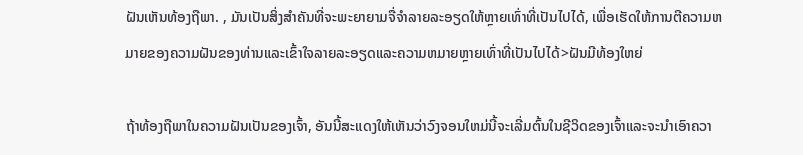ຝັນເຫັນທ້ອງຖືພາ. , ມັນເປັນສິ່ງສໍາຄັນທີ່ຈະພະຍາຍາມຈື່ຈໍາລາຍລະອຽດໃຫ້ຫຼາຍເທົ່າທີ່ເປັນໄປໄດ້, ເພື່ອເຮັດໃຫ້ການຕີຄວາມຫມາຍຂອງຄວາມຝັນຂອງທ່ານແລະເຂົ້າໃຈລາຍລະອຽດແລະຄວາມຫມາຍຫຼາຍເທົ່າທີ່ເປັນໄປໄດ້>ຝັນມີທ້ອງໃຫຍ່

ຖ້າທ້ອງຖືພາໃນຄວາມຝັນເປັນຂອງເຈົ້າ, ອັນນີ້ສະແດງໃຫ້ເຫັນວ່າວົງຈອນໃຫມ່ນີ້ຈະເລີ່ມຕົ້ນໃນຊີວິດຂອງເຈົ້າແລະຈະນໍາເອົາຄວາ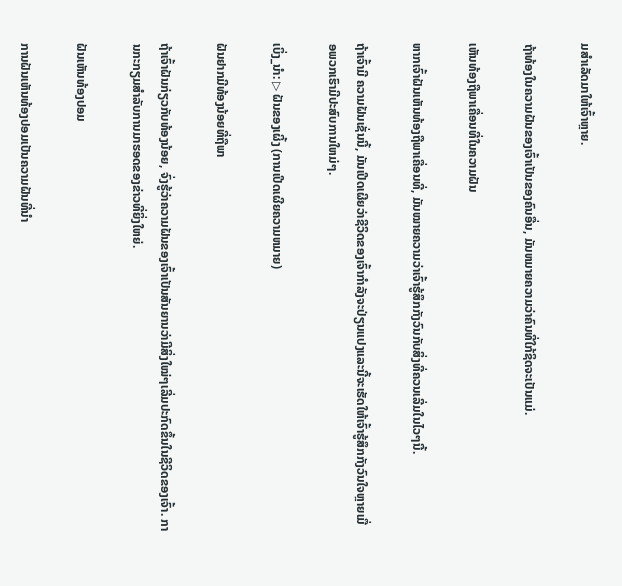ມສໍາເລັດມາໃຫ້ເຈົ້າຫຼາຍ.

ຖ້າທ້ອງໃນຄວາມຝັນຂອງເຈົ້າເປັນຂອງຄົນອື່ນ, ມັນຫມາຍຄວາມວ່າຄົນທີ່ໃກ້ຊິດຈະເປັນແມ່.

ເຫັນທ້ອງຖືພາເຄື່ອນທີ່ໃນຄວາມຝັນ

ຫາກເຈົ້າຝັນເຫັນທ້ອງຖືພາເຄື່ອນທີ່, ມັນໝາຍຄວາມວ່າເຈົ້າຮູ້ສຶກກັງວົນກັບສິ່ງທີ່ຄວນເລີ່ມໃນໄວໆນີ້.

ຖ້າເຈົ້າມີ ຄວາມຝັນເຊັ່ນນີ້, ມັນເປີດເຜີຍວ່າຊີວິດຂອງເຈົ້າກໍາລັງຈະປ່ຽນແປງແລະນີ້ຈະເຮັດໃຫ້ເຈົ້າຮູ້ສຶກກັງວົນໃຈຫຼາຍເມື່ອພວກເຮົາມີປະສົບການໃຫມ່ໆ.

ເບິ່ງ_ນຳ: ▷ ຝັນຂອງເຜິ້ງ (ການເປີດເຜີຍຄວາມຫມາຍ)

ຝັນຢາກມີທ້ອງນ້ອຍທີ່ຖືພາ

ຖ້າເຈົ້າຝັນກ່ຽວກັບທ້ອງນ້ອຍ, ຈົ່ງຮູ້ວ່າຄວາມຝັນຂອງເຈົ້າເປັນສັນຍານວ່າມີສິ່ງໃໝ່ໆເລີ່ມປະກົດຂຶ້ນໃນຊີວິດຂອງເຈົ້າ. ການກະກຽມສໍາລັບການມາຮອດຂອງຂ່າວທີ່ຍິ່ງໃຫຍ່.

ຝັນເຫັນທ້ອງປອມ

ການຝັນເຫັນທ້ອງປອມເປັນຄວາມຝັນທີ່ນໍາ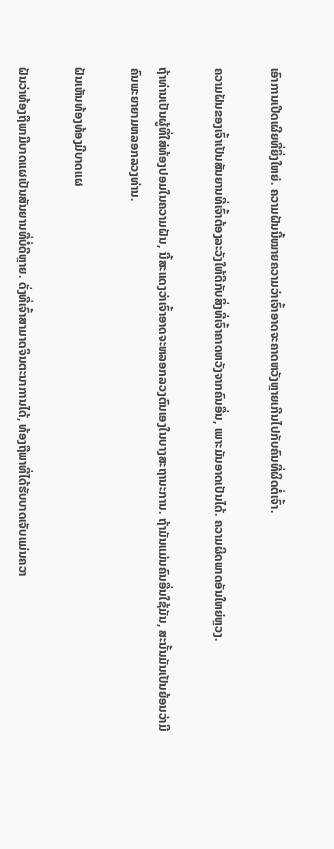ເອົາການເປີດເຜີຍທີ່ຍິ່ງໃຫຍ່. ຄວາມຝັນນີ້ໝາຍຄວາມວ່າເຈົ້າອາດຈະຄາດຫວັງຫຼາຍເກີນໄປກັບຄົນທີ່ຜິດຕໍ່ເຈົ້າ.

ຄວາມຝັນຂອງເຈົ້າເປັນສັນຍານທີ່ເຈົ້າຕ້ອງລະວັງໃຫ້ດີກັບສິ່ງທີ່ເຈົ້າຄາດຫວັງຈາກຄົນອື່ນ, ເພາະມັນອາດເປັນໄດ້. ຄວາມຜິດພາດອັນໃຫຍ່ຫຼວງ.

ຖ້າທ່ານເປັນຜູ້ທີ່ໃສ່ທ້ອງປອມໃນຄວາມຝັນ, ນີ້ສະແດງວ່າເຈົ້າອາດຈະຫລອກລວງຕົນເອງໃນບາງສະຖານະການ. ຖ້າມັນແມ່ນຄົນອື່ນໃຊ້ມັນ, ສະນັ້ນມັນເປັນຍ້ອນວ່າມີຄົນພະຍາຍາມຫລອກລວງທ່ານ.

ຝັນເຫັນທ້ອງທ້ອງມີບາດແຜ

ຝັນວ່າທ້ອງຖືພາມີບາດແຜເປັນສັນຍານທີ່ບໍ່ດີຫຼາຍ. ດັ່ງທີ່ເຈົ້າສາມາດຈິນຕະນາການໄດ້, ທ້ອງຖືພາທີ່ໄດ້ຮັບບາດເຈັບແມ່ນຄວາ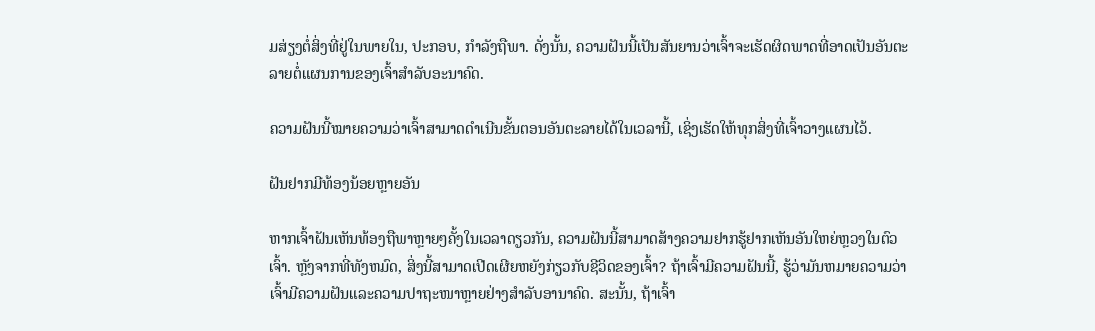ມສ່ຽງຕໍ່ສິ່ງທີ່ຢູ່ໃນພາຍໃນ, ປະກອບ, ກໍາລັງຖືພາ. ດັ່ງນັ້ນ, ຄວາມຝັນນີ້ເປັນສັນຍານວ່າເຈົ້າຈະເຮັດຜິດພາດທີ່ອາດເປັນອັນຕະລາຍຕໍ່ແຜນການຂອງເຈົ້າສຳລັບອະນາຄົດ.

ຄວາມຝັນນີ້ໝາຍຄວາມວ່າເຈົ້າສາມາດດຳເນີນຂັ້ນຕອນອັນຕະລາຍໄດ້ໃນເວລານີ້, ເຊິ່ງເຮັດໃຫ້ທຸກສິ່ງທີ່ເຈົ້າວາງແຜນໄວ້.

ຝັນຢາກມີທ້ອງນ້ອຍຫຼາຍອັນ

ຫາກເຈົ້າຝັນເຫັນທ້ອງຖືພາຫຼາຍໆຄັ້ງໃນເວລາດຽວກັນ, ຄວາມຝັນນີ້ສາມາດສ້າງຄວາມຢາກຮູ້ຢາກເຫັນອັນໃຫຍ່ຫຼວງໃນຕົວເຈົ້າ. ຫຼັງຈາກທີ່ທັງຫມົດ, ສິ່ງນີ້ສາມາດເປີດເຜີຍຫຍັງກ່ຽວກັບຊີວິດຂອງເຈົ້າ? ຖ້າເຈົ້າມີຄວາມຝັນນີ້, ຮູ້ວ່າມັນຫມາຍຄວາມວ່າເຈົ້າມີຄວາມຝັນແລະຄວາມປາຖະໜາຫຼາຍຢ່າງສໍາລັບອານາຄົດ. ສະນັ້ນ, ຖ້າເຈົ້າ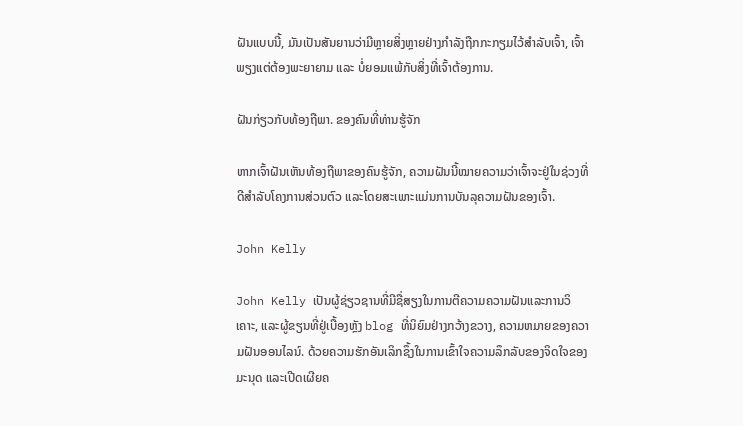ຝັນແບບນີ້, ມັນເປັນສັນຍານວ່າມີຫຼາຍສິ່ງຫຼາຍຢ່າງກຳລັງຖືກກະກຽມໄວ້ສຳລັບເຈົ້າ, ເຈົ້າພຽງແຕ່ຕ້ອງພະຍາຍາມ ແລະ ບໍ່ຍອມແພ້ກັບສິ່ງທີ່ເຈົ້າຕ້ອງການ.

ຝັນກ່ຽວກັບທ້ອງຖືພາ. ຂອງຄົນທີ່ທ່ານຮູ້ຈັກ

ຫາກເຈົ້າຝັນເຫັນທ້ອງຖືພາຂອງຄົນຮູ້ຈັກ, ຄວາມຝັນນີ້ໝາຍຄວາມວ່າເຈົ້າຈະຢູ່ໃນຊ່ວງທີ່ດີສຳລັບໂຄງການສ່ວນຕົວ ແລະໂດຍສະເພາະແມ່ນການບັນລຸຄວາມຝັນຂອງເຈົ້າ.

John Kelly

John Kelly ເປັນຜູ້ຊ່ຽວຊານທີ່ມີຊື່ສຽງໃນການຕີຄວາມຄວາມຝັນແລະການວິເຄາະ, ແລະຜູ້ຂຽນທີ່ຢູ່ເບື້ອງຫຼັງ blog ທີ່ນິຍົມຢ່າງກວ້າງຂວາງ, ຄວາມຫມາຍຂອງຄວາມຝັນອອນໄລນ໌. ດ້ວຍຄວາມຮັກອັນເລິກຊຶ້ງໃນການເຂົ້າໃຈຄວາມລຶກລັບຂອງຈິດໃຈຂອງມະນຸດ ແລະເປີດເຜີຍຄ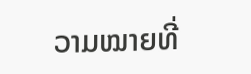ວາມໝາຍທີ່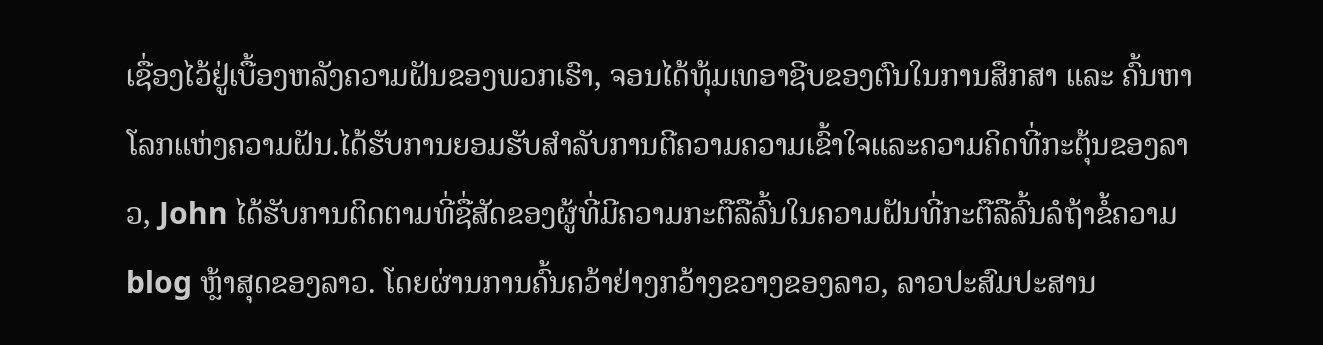ເຊື່ອງໄວ້ຢູ່ເບື້ອງຫລັງຄວາມຝັນຂອງພວກເຮົາ, ຈອນໄດ້ທຸ້ມເທອາຊີບຂອງຕົນໃນການສຶກສາ ແລະ ຄົ້ນຫາໂລກແຫ່ງຄວາມຝັນ.ໄດ້ຮັບການຍອມຮັບສໍາລັບການຕີຄວາມຄວາມເຂົ້າໃຈແລະຄວາມຄິດທີ່ກະຕຸ້ນຂອງລາວ, John ໄດ້ຮັບການຕິດຕາມທີ່ຊື່ສັດຂອງຜູ້ທີ່ມີຄວາມກະຕືລືລົ້ນໃນຄວາມຝັນທີ່ກະຕືລືລົ້ນລໍຖ້າຂໍ້ຄວາມ blog ຫຼ້າສຸດຂອງລາວ. ໂດຍຜ່ານການຄົ້ນຄວ້າຢ່າງກວ້າງຂວາງຂອງລາວ, ລາວປະສົມປະສານ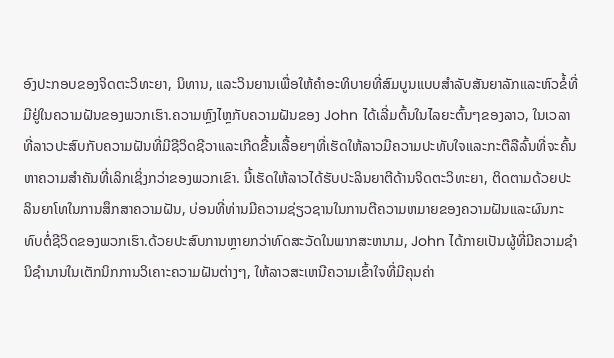ອົງປະກອບຂອງຈິດຕະວິທະຍາ, ນິທານ, ແລະວິນຍານເພື່ອໃຫ້ຄໍາອະທິບາຍທີ່ສົມບູນແບບສໍາລັບສັນຍາລັກແລະຫົວຂໍ້ທີ່ມີຢູ່ໃນຄວາມຝັນຂອງພວກເຮົາ.ຄວາມຫຼົງໄຫຼກັບຄວາມຝັນຂອງ John ໄດ້ເລີ່ມຕົ້ນໃນໄລຍະຕົ້ນໆຂອງລາວ, ໃນເວລາທີ່ລາວປະສົບກັບຄວາມຝັນທີ່ມີຊີວິດຊີວາແລະເກີດຂື້ນເລື້ອຍໆທີ່ເຮັດໃຫ້ລາວມີຄວາມປະທັບໃຈແລະກະຕືລືລົ້ນທີ່ຈະຄົ້ນຫາຄວາມສໍາຄັນທີ່ເລິກເຊິ່ງກວ່າຂອງພວກເຂົາ. ນີ້ເຮັດໃຫ້ລາວໄດ້ຮັບປະລິນຍາຕີດ້ານຈິດຕະວິທະຍາ, ຕິດຕາມດ້ວຍປະລິນຍາໂທໃນການສຶກສາຄວາມຝັນ, ບ່ອນທີ່ທ່ານມີຄວາມຊ່ຽວຊານໃນການຕີຄວາມຫມາຍຂອງຄວາມຝັນແລະຜົນກະທົບຕໍ່ຊີວິດຂອງພວກເຮົາ.ດ້ວຍປະສົບການຫຼາຍກວ່າທົດສະວັດໃນພາກສະຫນາມ, John ໄດ້ກາຍເປັນຜູ້ທີ່ມີຄວາມຊໍານິຊໍານານໃນເຕັກນິກການວິເຄາະຄວາມຝັນຕ່າງໆ, ໃຫ້ລາວສະເຫນີຄວາມເຂົ້າໃຈທີ່ມີຄຸນຄ່າ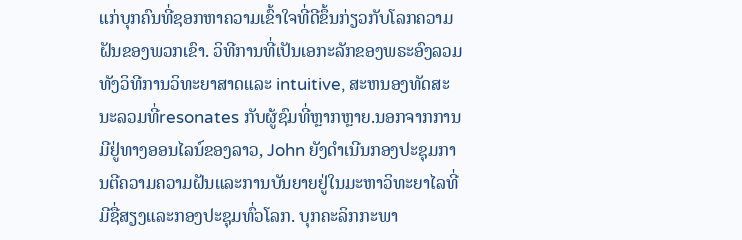ແກ່ບຸກຄົນທີ່ຊອກຫາຄວາມເຂົ້າໃຈທີ່ດີຂຶ້ນກ່ຽວກັບໂລກຄວາມຝັນຂອງພວກເຂົາ. ວິທີການທີ່ເປັນເອກະລັກຂອງພຣະອົງລວມທັງວິທີການວິທະຍາສາດແລະ intuitive, ສະຫນອງທັດສະນະລວມທີ່resonates ກັບຜູ້ຊົມທີ່ຫຼາກຫຼາຍ.ນອກຈາກການມີຢູ່ທາງອອນໄລນ໌ຂອງລາວ, John ຍັງດໍາເນີນກອງປະຊຸມການຕີຄວາມຄວາມຝັນແລະການບັນຍາຍຢູ່ໃນມະຫາວິທະຍາໄລທີ່ມີຊື່ສຽງແລະກອງປະຊຸມທົ່ວໂລກ. ບຸກຄະລິກກະພາ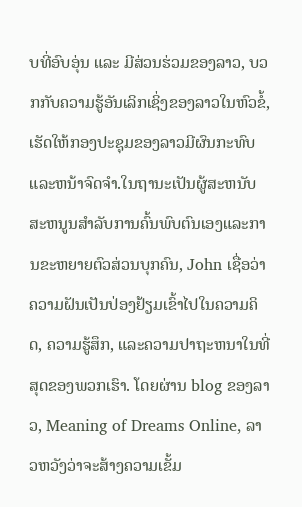ບທີ່ອົບອຸ່ນ ແລະ ມີສ່ວນຮ່ວມຂອງລາວ, ບວກກັບຄວາມຮູ້ອັນເລິກເຊິ່ງຂອງລາວໃນຫົວຂໍ້, ເຮັດໃຫ້ກອງປະຊຸມຂອງລາວມີຜົນກະທົບ ແລະຫນ້າຈົດຈໍາ.ໃນຖານະເປັນຜູ້ສະຫນັບສະຫນູນສໍາລັບການຄົ້ນພົບຕົນເອງແລະການຂະຫຍາຍຕົວສ່ວນບຸກຄົນ, John ເຊື່ອວ່າຄວາມຝັນເປັນປ່ອງຢ້ຽມເຂົ້າໄປໃນຄວາມຄິດ, ຄວາມຮູ້ສຶກ, ແລະຄວາມປາຖະຫນາໃນທີ່ສຸດຂອງພວກເຮົາ. ໂດຍຜ່ານ blog ຂອງລາວ, Meaning of Dreams Online, ລາວຫວັງວ່າຈະສ້າງຄວາມເຂັ້ມ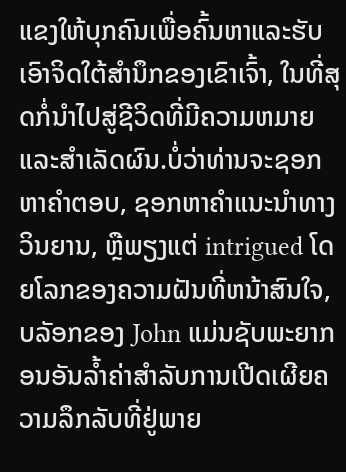ແຂງໃຫ້ບຸກຄົນເພື່ອຄົ້ນຫາແລະຮັບເອົາຈິດໃຕ້ສໍານຶກຂອງເຂົາເຈົ້າ, ໃນທີ່ສຸດກໍ່ນໍາໄປສູ່ຊີວິດທີ່ມີຄວາມຫມາຍແລະສໍາເລັດຜົນ.ບໍ່ວ່າທ່ານຈະຊອກຫາຄໍາຕອບ, ຊອກຫາຄໍາແນະນໍາທາງວິນຍານ, ຫຼືພຽງແຕ່ intrigued ໂດຍໂລກຂອງຄວາມຝັນທີ່ຫນ້າສົນໃຈ, ບລັອກຂອງ John ແມ່ນຊັບພະຍາກອນອັນລ້ຳຄ່າສໍາລັບການເປີດເຜີຍຄວາມລຶກລັບທີ່ຢູ່ພາຍ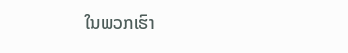ໃນພວກເຮົາ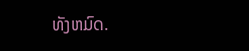ທັງຫມົດ.